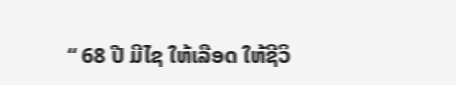“ 68 ປີ ມີໄຊ ໃຫ້ເລືອດ ໃຫ້ຊີວິ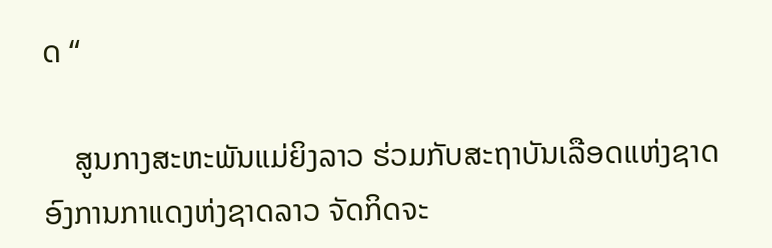ດ “

    ສູນກາງສະຫະພັນແມ່ຍິງລາວ ຮ່ວມກັບສະຖາບັນເລືອດແຫ່ງຊາດ ອົງການກາແດງຫ່ງຊາດລາວ ຈັດກິດຈະ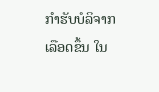ກຳຮັບບໍລິຈາກເລືອດຂຶ້ນ ໃນ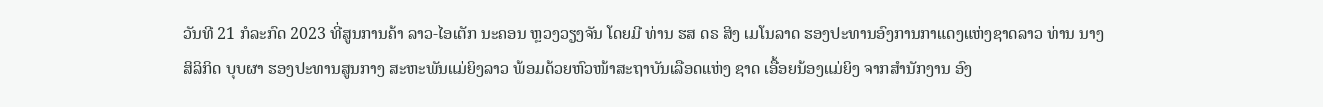ວັນທີ 21 ກໍລະກົດ 2023 ທີ່ສູນການຄ້າ ລາວ-ໄອເຕັກ ນະຄອນ ຫຼວງວຽງຈັນ ໂດຍມີ ທ່ານ ຮສ ດຣ ສິງ ເມໂນລາດ ຮອງປະທານອົງການກາແດງແຫ່ງຊາດລາວ ທ່ານ ນາງ ສິລິກິດ ບຸບຜາ ຮອງປະທານສູນກາງ ສະຫະພັນແມ່ຍິງລາວ ພ້ອມດ້ວຍຫົວໜ້າສະຖາບັນເລືອດແຫ່ງ ຊາດ ເອື້ອຍນ້ອງແມ່ຍິງ ຈາກສຳນັກງານ ອົງ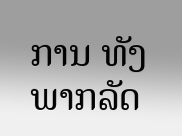ການ ທັງພາກລັດ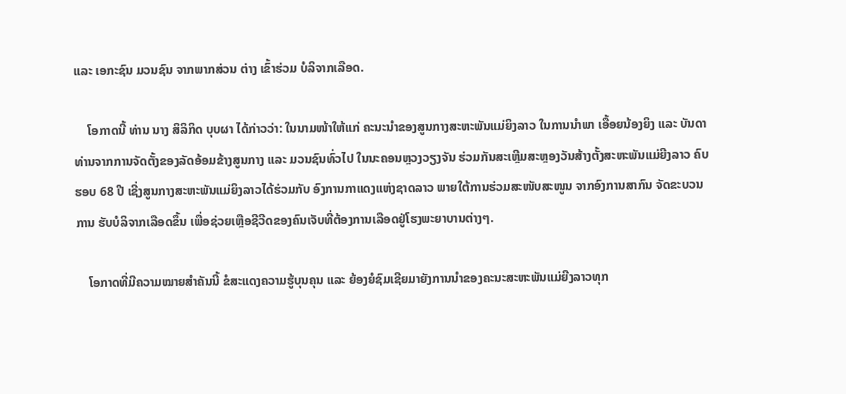ແລະ ເອກະຊົນ ມວນຊົນ ຈາກພາກສ່ວນ ຕ່າງ ເຂົ້າຮ່ວມ ບໍລິຈາກເລືອດ.

    ໂອກາດນີ້ ທ່ານ ນາງ ສິລິກິດ ບຸບຜາ ໄດ້ກ່າວວ່າ: ໃນນາມໜ້າໃຫ້ແກ່ ຄະນະນໍາຂອງສູນກາງສະຫະພັນແມ່ຍິງລາວ ໃນການນໍາພາ ເອື້ອຍນ້ອງຍິງ ແລະ ບັນດາທ່ານຈາກການຈັດຕັ້ງຂອງລັດອ້ອມຂ້າງສູນກາງ ແລະ ມວນຊົນທົ່ວໄປ ໃນນະຄອນຫຼວງວຽງຈັນ ຮ່ວມກັນສະເຫຼີມສະຫຼອງວັນສ້າງຕັ້ງສະຫະພັນແມ່ຍີງລາວ ຄົບຮອບ 68 ປີ ເຊີ່ງສູນກາງສະຫະພັນແມ່ຍິງລາວໄດ້ຮ່ວມກັບ ອົງການກາແດງແຫ່ງຊາດລາວ ພາຍໃຕ້ການຮ່ວມສະໜັບສະໜູນ ຈາກອົງການສາກົນ ຈັດຂະບວນການ ຮັບບໍລິຈາກເລືອດຂຶ້ນ ເພື່ອຊ່ວຍເຫຼືອຊີວີດຂອງຄົນເຈັບທີ່ຕ້ອງການເລືອດຢູ່ໂຮງພະຍາບານຕ່າງໆ.

    ໂອກາດທີ່ມີຄວາມໝາຍສຳຄັນນີ້ ຂໍສະແດງຄວາມຮູ້ບຸນຄຸນ ແລະ ຍ້ອງຍໍຊົມເຊີຍມາຍັງການນຳຂອງຄະນະສະຫະພັນແມ່ຍີງລາວທຸກ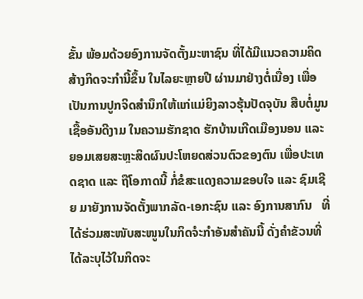ຂັ້ນ ພ້ອມດ້ວຍອົງການຈັດຕັ້ງມະຫາຊົນ ທີ່ໄດ້ມີແນວຄວາມຄິດສ້າງກິດຈະກຳນີ້ຂຶ້ນ ໃນໄລຍະຫຼາຍປີ ຜ່ານມາຢ່າງຕໍ່ເນື່ອງ ເພື່ອເປັນການປູກຈິດສຳນຶກໃຫ້ແກ່ແມ່ຍິງລາວຮຸ້ນປັດຈຸບັນ ສືບຕໍ່ມູນເຊື້ອອັນດີງາມ ໃນຄວາມຮັກຊາດ ຮັກບ້ານເກີດເມືອງນອນ ແລະ ຍອມເສຍສະຫຼະສິດຜົນປະໂຫຍດສ່ວນຕົວຂອງຕົນ ເພື່ອປະເທດຊາດ ແລະ ຖືໂອກາດນີ້ ກໍ່ຂໍສະແດງຄວາມຂອບໃຈ ແລະ ຊົມເຊີຍ ມາຍັງການຈັດຕັ້ງພາກລັດ-ເອກະຊົນ ແລະ ອົງການສາກົນ   ທີ່ໄດ້ຮ່ວມສະໜັບສະໜູນໃນກິດຈໍະກໍາອັນສໍາຄັນນີ້ ດັ່ງຄໍາຂັວນທີ່ໄດ້ລະບຸໄວ້ໃນກິດຈະ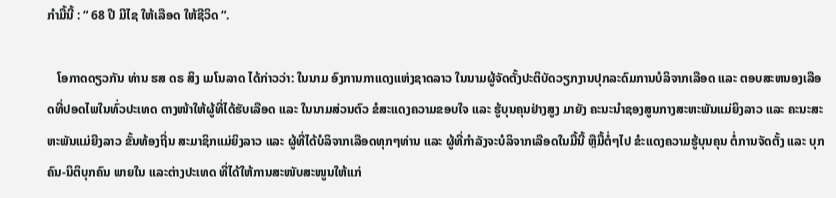ກຳມື້ນີ້ : “ 68 ປີ ມີໄຊ ໃຫ້ເລືອດ ໃຫ້ຊີວິດ “.

   ໂອກາດດຽວກັນ ທ່ານ ຮສ ດຣ ສິງ ເມໂນລາດ ໄດ້ກ່າວວ່າ: ໃນນາມ ອົງການກາແດງແຫ່ງຊາດລາວ ໃນນາມຜູ້ຈັດຕັ້ງປະຕິບັດວຽກງານປຸກລະດົມການບໍລິຈາກເລືອດ ແລະ ຕອບສະຫນອງເລືອດທີ່ປອດໄພໃນທົ່ວປະເທດ ຕາງໜ້າໃຫ້ຜູ້ທີ່ໄດ້ຮັບເລືອດ ແລະ ໃນນາມສ່ວນຕົວ ຂໍສະແດງຄວາມຂອບໃຈ ແລະ ຮູ້ບຸນຄຸນຢ່າງສູງ ມາຍັງ ຄະນະນໍາຊອງສູນກາງສະຫະພັນແມ່ຍິງລາວ ແລະ ຄະນະສະຫະພັນແມ່ຍີງລາວ ຂັ້ນທ້ອງຖີ່ນ ສະມາຊິກແມ່ຍິງລາວ ແລະ ຜູ້ທີ່ໄດ້ບໍລິຈາກເລືອດທຸກໆທ່ານ ແລະ ຜູ້ທີ່ກຳລັງຈະບໍລິຈາກເລືອດໃນມື້ນີ້ ຫຼືມື້ຕໍ່ໆໄປ ຂໍະແດງຄວາມຮູ້ບຸນຄຸນ ຕໍ່ການຈັດຕັ້ງ ແລະ ບຸກຄົນ-ນິຕິບຸກຄົນ ພາຍໃນ ແລະຕ່າງປະເທດ ທີ່ໄດ້ໃຫ້ການສະໜັບສະໜູນໃຫ້ແກ່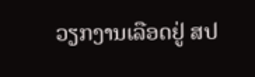ວຽກງານເລືອດຢູ່ ສປ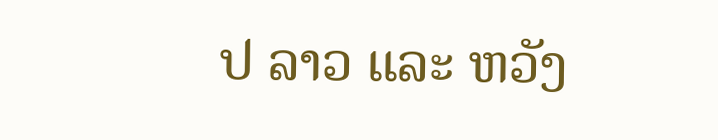ປ ລາວ ແລະ ຫວັງ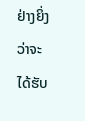ຢ່າງຍິ່ງວ່າຈະ ໄດ້ຮັບ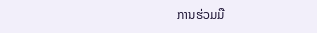ການຮ່ວມມື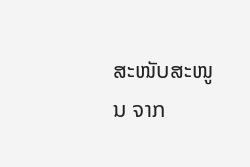ສະໜັບສະໜູນ ຈາກ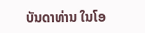ບັນດາທ່ານ ໃນໂອ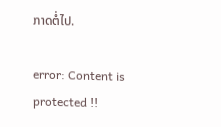ກາດຕໍ່ໄປ.

error: Content is protected !!